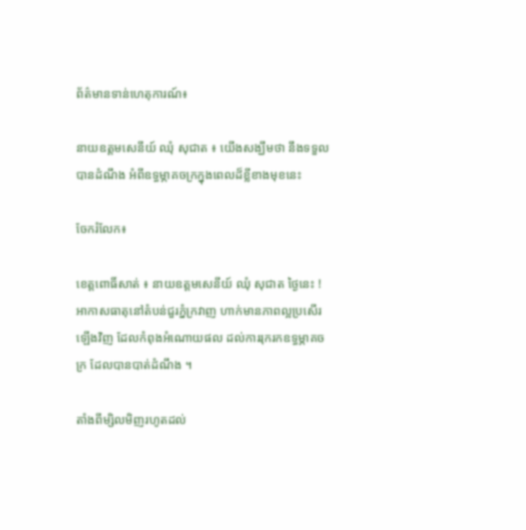ព័ត៌មានទាន់ហេតុការណ៍៖

នាយឧត្តមសេនីយ៍ ឈុំ សុជាត ៖ យើងសង្ឃឹមថា នឹងទទួលបានដំណឹង អំពីឧទ្ធម្ភាគចក្រក្នុងពេលដ៏ខ្លីខាងមុខនេះ

ចែករំលែក៖

ខេត្តពោធិ៍សាត់ ៖ នាយឧត្តមសេនីយ៍ ឈុំ សុជាត ថ្ងៃនេះ ! អាកាសធាតុនៅតំបន់ជួរភ្នំក្រវាញ ហាក់មានភាពល្អប្រសើរឡើងវិញ ដែលកំពុងអំណោយផល ដល់ការរុករកឧទ្ធម្ភាគចក្រ ដែលបានបាត់ដំណឹង ។

តាំងពីម្សិលមិញរហូតដល់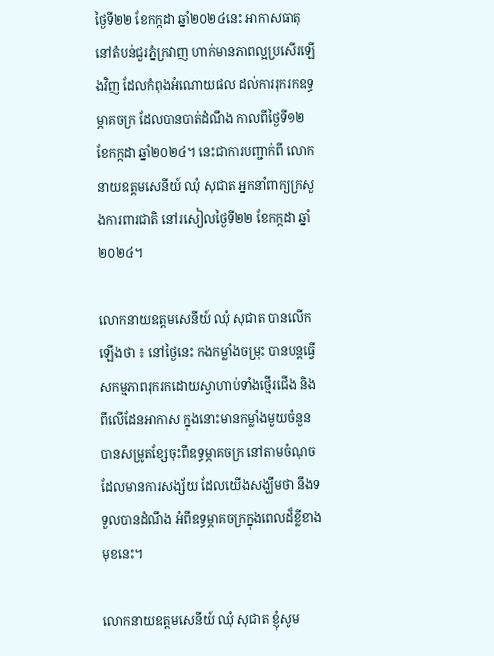ថ្ងៃទី២២ ខែកក្កដា ឆ្នាំ២០២៤នេះ អាកាសធាតុនៅតំបន់ជួរភ្នំក្រវាញ ហាក់មានភាពល្អប្រសើរឡើងវិញ ដែលកំពុងអំណោយផល ដល់ការរុករកឧទ្ធម្ភាគចក្រ ដែលបានបាត់ដំណឹង កាលពីថ្ងៃទី១២ ខែកក្កដា ឆ្នាំ២០២៤។ នេះជាការបញ្ជាក់ពី លោកនាយឧត្តមសេនីយ៍ ឈុំ សុជាត អ្នកនាំពាក្យក្រសួងការពារជាតិ នៅរសៀលថ្ងៃទី២២ ខែកក្កដា ឆ្នាំ២០២៤។

លោកនាយឧត្តមសេនីយ៍ ឈុំ សុជាត បានលើកឡើងថា ៖ នៅថ្ងៃនេះ កងកម្លាំងចម្រុះ បានបន្តធ្វើសកម្មភាពរុករកដោយស្វាហាប់ទាំងថ្មើរជើង និងពីលើដែនអាកាស ក្នុងនោះមានកម្លាំងមួយចំនួនបានសម្រូតខ្សែចុះពីឧទ្ធម្ភាគចក្រ នៅតាមចំណុចដែលមានការសង្ស័យ ដែលយើងសង្ឃឹមថា នឹងទទួលបានដំណឹង អំពីឧទ្ធម្ភាគចក្រក្នុងពេលដ៏ខ្លីខាងមុខនេះ។

លោកនាយឧត្តមសេនីយ៍ ឈុំ សុជាត ខ្ញុំសូម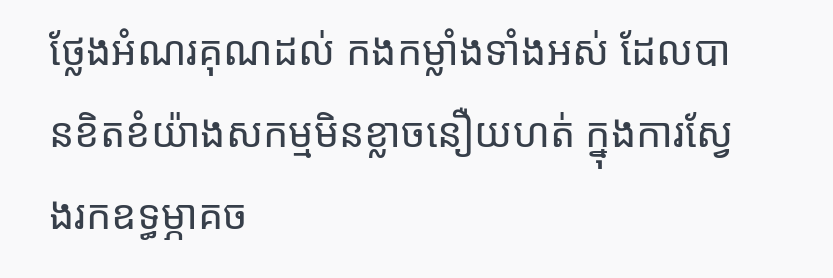ថ្លែងអំណរគុណដល់ កងកម្លាំងទាំងអស់ ដែលបានខិតខំយ៉ាងសកម្មមិនខ្លាចនឿយហត់ ក្នុងការស្វែងរកឧទ្ធម្ភាគច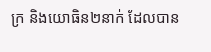ក្រ និងយោធិន២នាក់ ដែលបាន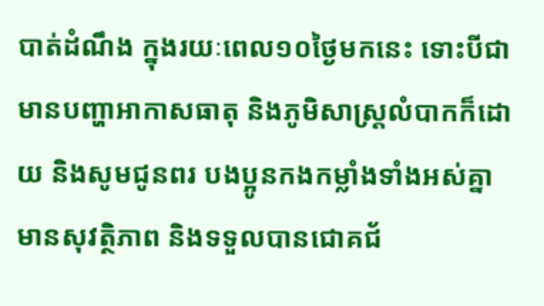បាត់ដំណឹង ក្នុងរយៈពេល១០ថ្ងៃមកនេះ ទោះបីជាមានបញ្ហាអាកាសធាតុ និងភូមិសាស្ត្រលំបាកក៏ដោយ និងសូមជូនពរ បងប្អូនកងកម្លាំងទាំងអស់គ្នាមានសុវត្ថិភាព និងទទួលបានជោគជ័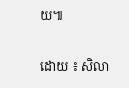យ៕

ដោយ ៖ សិលា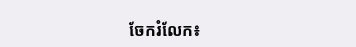ចែករំលែក៖